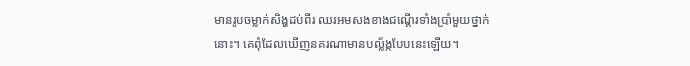មានរូបចម្លាក់សិង្ហដប់ពីរ ឈរអមសងខាងជណ្ដើរទាំងប្រាំមួយថ្នាក់នោះ។ គេពុំដែលឃើញនគរណាមានបល្ល័ង្កបែបនេះឡើយ។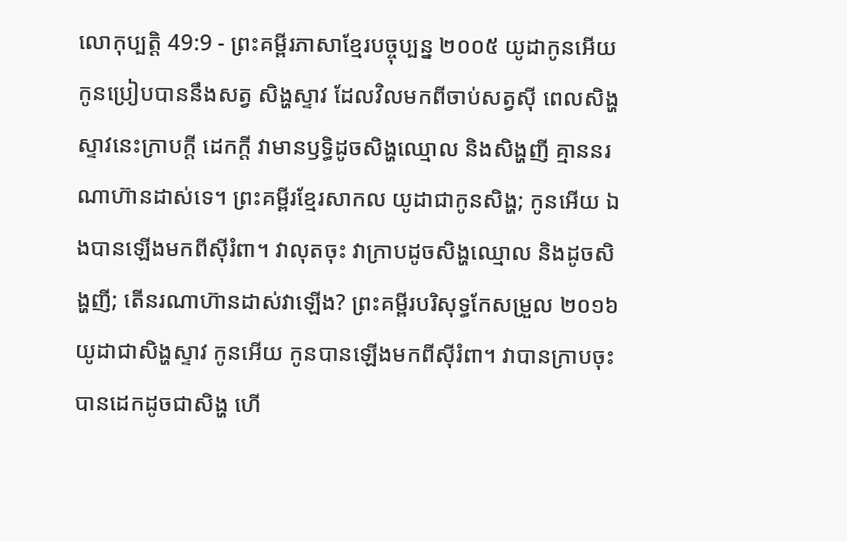លោកុប្បត្តិ 49:9 - ព្រះគម្ពីរភាសាខ្មែរបច្ចុប្បន្ន ២០០៥ យូដាកូនអើយ កូនប្រៀបបាននឹងសត្វ សិង្ហស្ទាវ ដែលវិលមកពីចាប់សត្វស៊ី ពេលសិង្ហស្ទាវនេះក្រាបក្ដី ដេកក្ដី វាមានឫទ្ធិដូចសិង្ហឈ្មោល និងសិង្ហញី គ្មាននរណាហ៊ានដាស់ទេ។ ព្រះគម្ពីរខ្មែរសាកល យូដាជាកូនសិង្ហ; កូនអើយ ឯងបានឡើងមកពីស៊ីរំពា។ វាលុតចុះ វាក្រាបដូចសិង្ហឈ្មោល និងដូចសិង្ហញី; តើនរណាហ៊ានដាស់វាឡើង? ព្រះគម្ពីរបរិសុទ្ធកែសម្រួល ២០១៦ យូដាជាសិង្ហស្ទាវ កូនអើយ កូនបានឡើងមកពីស៊ីរំពា។ វាបានក្រាបចុះ បានដេកដូចជាសិង្ហ ហើ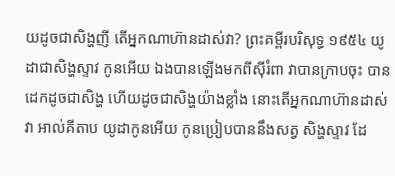យដូចជាសិង្ហញី តើអ្នកណាហ៊ានដាស់វា? ព្រះគម្ពីរបរិសុទ្ធ ១៩៥៤ យូដាជាសិង្ហស្ទាវ កូនអើយ ឯងបានឡើងមកពីស៊ីរំពា វាបានក្រាបចុះ បានដេកដូចជាសិង្ហ ហើយដូចជាសិង្ហយ៉ាងខ្លាំង នោះតើអ្នកណាហ៊ានដាស់វា អាល់គីតាប យូដាកូនអើយ កូនប្រៀបបាននឹងសត្វ សិង្ហស្ទាវ ដែ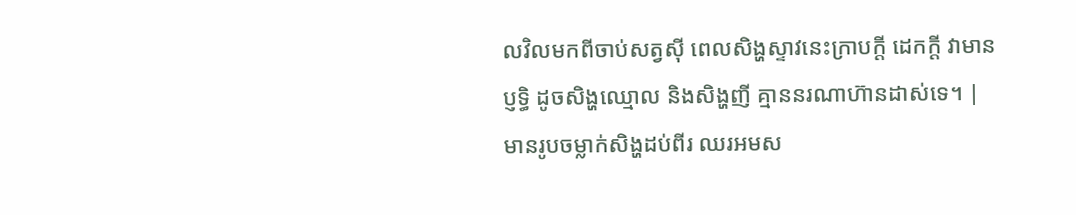លវិលមកពីចាប់សត្វស៊ី ពេលសិង្ហស្ទាវនេះក្រាបក្តី ដេកក្តី វាមានប្ញទ្ធិ ដូចសិង្ហឈ្មោល និងសិង្ហញី គ្មាននរណាហ៊ានដាស់ទេ។ |
មានរូបចម្លាក់សិង្ហដប់ពីរ ឈរអមស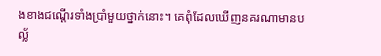ងខាងជណ្ដើរទាំងប្រាំមួយថ្នាក់នោះ។ គេពុំដែលឃើញនគរណាមានបល្ល័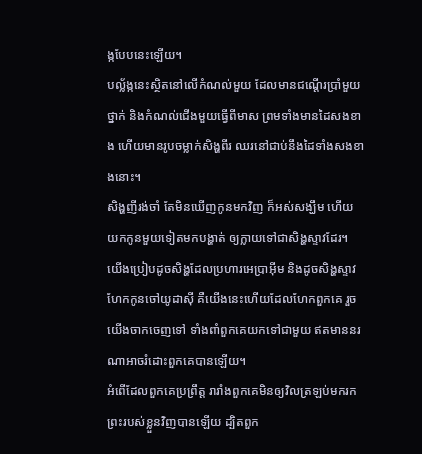ង្កបែបនេះឡើយ។
បល្ល័ង្កនេះស្ថិតនៅលើកំណល់មួយ ដែលមានជណ្ដើរប្រាំមួយថ្នាក់ និងកំណល់ជើងមួយធ្វើពីមាស ព្រមទាំងមានដៃសងខាង ហើយមានរូបចម្លាក់សិង្ហពីរ ឈរនៅជាប់នឹងដៃទាំងសងខាងនោះ។
សិង្ហញីរង់ចាំ តែមិនឃើញកូនមកវិញ ក៏អស់សង្ឃឹម ហើយយកកូនមួយទៀតមកបង្ហាត់ ឲ្យក្លាយទៅជាសិង្ហស្ទាវដែរ។
យើងប្រៀបដូចសិង្ហដែលប្រហារអេប្រាអ៊ីម និងដូចសិង្ហស្ទាវហែកកូនចៅយូដាស៊ី គឺយើងនេះហើយដែលហែកពួកគេ រួចយើងចាកចេញទៅ ទាំងពាំពួកគេយកទៅជាមួយ ឥតមាននរណាអាចរំដោះពួកគេបានឡើយ។
អំពើដែលពួកគេប្រព្រឹត្ត រារាំងពួកគេមិនឲ្យវិលត្រឡប់មករក ព្រះរបស់ខ្លួនវិញបានឡើយ ដ្បិតពួក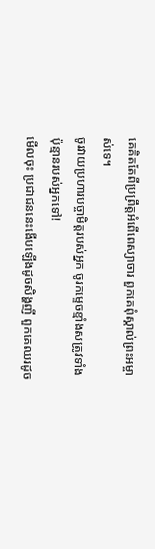គេគិតតែពីប្រព្រឹត្តអំពើពេស្យាចារ ពួកគេពុំស្គាល់ព្រះអម្ចាស់ទេ។
ចូរវាយប្រហារបច្ចាមិត្តរបស់អ្នក ចូរកម្ទេចខ្មាំងសត្រូវទាំងប៉ុន្មានរបស់អ្នកទៅ!
មើលចុះ ប្រជាជននេះងើបឡើងដូចសិង្ហញី ពួកគេឈរដូច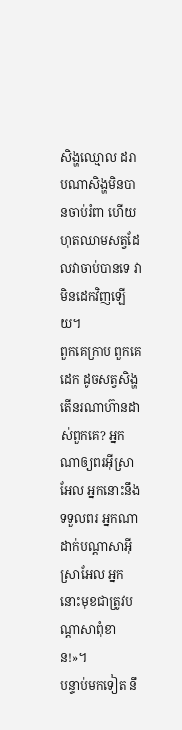សិង្ហឈ្មោល ដរាបណាសិង្ហមិនបានចាប់រំពា ហើយហុតឈាមសត្វដែលវាចាប់បានទេ វាមិនដេកវិញឡើយ។
ពួកគេក្រាប ពួកគេដេក ដូចសត្វសិង្ហ តើនរណាហ៊ានដាស់ពួកគេ? អ្នកណាឲ្យពរអ៊ីស្រាអែល អ្នកនោះនឹងទទួលពរ អ្នកណាដាក់បណ្ដាសាអ៊ីស្រាអែល អ្នកនោះមុខជាត្រូវបណ្ដាសាពុំខាន!»។
បន្ទាប់មកទៀត នឹ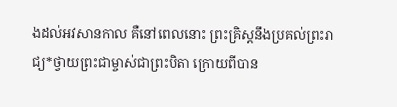ងដល់អវសានកាល គឺនៅពេលនោះ ព្រះគ្រិស្តនឹងប្រគល់ព្រះរាជ្យ*ថ្វាយព្រះជាម្ចាស់ជាព្រះបិតា ក្រោយពីបាន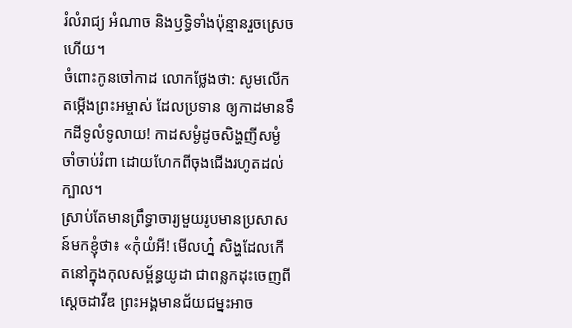រំលំរាជ្យ អំណាច និងឫទ្ធិទាំងប៉ុន្មានរួចស្រេចហើយ។
ចំពោះកូនចៅកាដ លោកថ្លែងថា: សូមលើកតម្កើងព្រះអម្ចាស់ ដែលប្រទាន ឲ្យកាដមានទឹកដីទូលំទូលាយ! កាដសម្ងំដូចសិង្ហញីសម្ងំចាំចាប់រំពា ដោយហែកពីចុងជើងរហូតដល់ក្បាល។
ស្រាប់តែមានព្រឹទ្ធាចារ្យមួយរូបមានប្រសាសន៍មកខ្ញុំថា៖ «កុំយំអី! មើលហ្ន៎ សិង្ហដែលកើតនៅក្នុងកុលសម្ព័ន្ធយូដា ជាពន្លកដុះចេញពីស្ដេចដាវីឌ ព្រះអង្គមានជ័យជម្នះអាច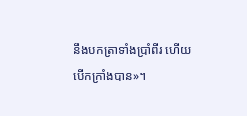នឹងបកត្រាទាំងប្រាំពីរ ហើយបើកក្រាំងបាន»។